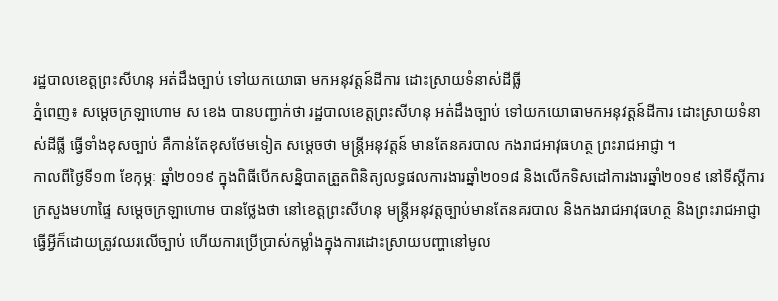រដ្ឋបាលខេត្តព្រះសីហនុ អត់ដឹងច្បាប់ ទៅយកយោធា មកអនុវត្តន៍ដីការ ដោះស្រាយទំនាស់ដីធ្លី
ភ្នំពេញ៖ សម្តេចក្រឡាហោម ស ខេង បានបញ្ជាក់ថា រដ្ឋបាលខេត្តព្រះសីហនុ អត់ដឹងច្បាប់ ទៅយកយោធាមកអនុវត្តន៍ដីការ ដោះស្រាយទំនាស់ដីធ្លី ធ្វើទាំងខុសច្បាប់ គឺកាន់តែខុសថែមទៀត សម្តេចថា មន្រ្តីអនុវត្តន៍ មានតែនគរបាល កងរាជអាវុធហត្ថ ព្រះរាជអាជ្ញា ។
កាលពីថ្ងៃទី១៣ ខែកុម្ភៈ ឆ្នាំ២០១៩ ក្នុងពិធីបើកសន្និបាតត្រួតពិនិត្យលទ្ធផលការងារឆ្នាំ២០១៨ និងលើកទិសដៅការងារឆ្នាំ២០១៩ នៅទីស្តីការក្រសួងមហាផ្ទៃ សម្តេចក្រឡាហោម បានថ្លែងថា នៅខេត្តព្រះសីហនុ មន្ត្រីអនុវត្តច្បាប់មានតែនគរបាល និងកងរាជអាវុធហត្ថ និងព្រះរាជអាជ្ញា ធ្វើអ្វីក៏ដោយត្រូវឈរលើច្បាប់ ហើយការប្រើប្រាស់កម្លាំងក្នុងការដោះស្រាយបញ្ហានៅមូល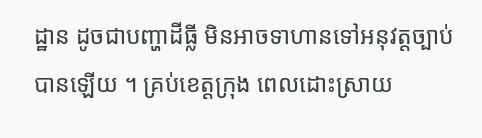ដ្ឋាន ដូចជាបញ្ហាដីធ្លី មិនអាចទាហានទៅអនុវត្តច្បាប់បានឡើយ ។ គ្រប់ខេត្តក្រុង ពេលដោះស្រាយ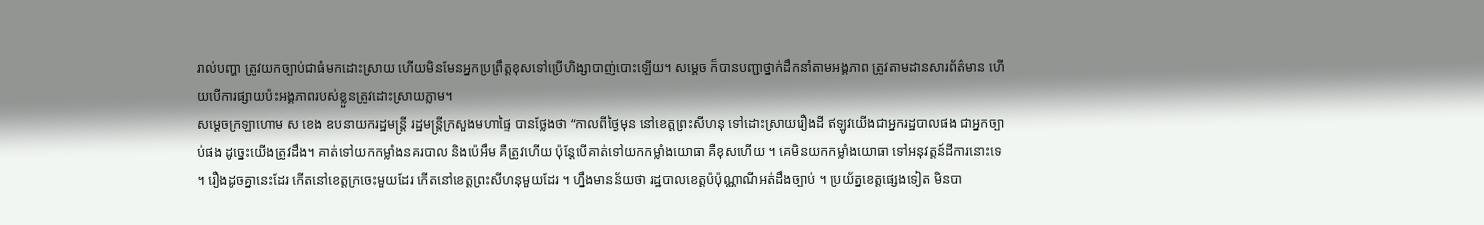រាល់បញ្ហា ត្រូវយកច្បាប់ជាធំមកដោះស្រាយ ហើយមិនមែនអ្នកប្រព្រឹត្តខុសទៅប្រើហិង្សាបាញ់បោះឡើយ។ សម្ដេច ក៏បានបញ្ជាថ្នាក់ដឹកនាំតាមអង្គភាព ត្រូវតាមដានសារព័ត៌មាន ហើយបើការផ្សាយប៉ះអង្គភាពរបស់ខ្លួនត្រូវដោះស្រាយភ្លាម។
សម្តេចក្រឡាហោម ស ខេង ឧបនាយករដ្ឋមន្ត្រី រដ្ឋមន្ត្រីក្រសួងមហាផ្ទៃ បានថ្លែងថា “កាលពីថ្ងៃមុន នៅខេត្តព្រះសីហនុ ទៅដោះស្រាយរឿងដី ឥឡូវយើងជាអ្នករដ្ឋបាលផង ជាអ្នកច្បាប់ផង ដូច្នេះយើងត្រូវដឹង។ គាត់ទៅយកកម្លាំងនគរបាល និងប៉េអឹម គឺត្រូវហើយ ប៉ុន្តែបើគាត់ទៅយកកម្លាំងយោធា គឺខុសហើយ ។ គេមិនយកកម្លាំងយោធា ទៅអនុវត្តន៍ដីការនោះទេ ។ រឿងដូចគ្នានេះដែរ កើតនៅខេត្តក្រចេះមួយដែរ កើតនៅខេត្តព្រះសីហនុមួយដែរ ។ ហ្នឹងមានន័យថា រដ្ឋបាលខេត្តប៉ប៉ុណ្ណាណីអត់ដឹងច្បាប់ ។ ប្រយ័ត្នខេត្តផ្សេងទៀត មិនបា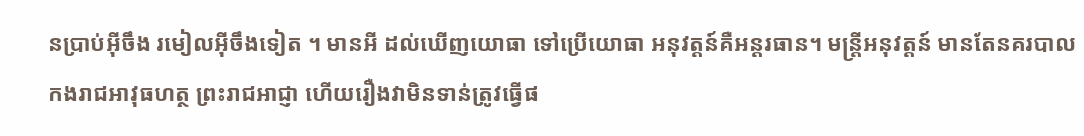នប្រាប់អ៊ីចឹង រមៀលអ៊ីចឹងទៀត ។ មានអី ដល់ឃើញយោធា ទៅប្រើយោធា អនុវត្តន៍គឺអន្តរធាន។ មន្រ្តីអនុវត្តន៍ មានតែនគរបាល កងរាជអាវុធហត្ថ ព្រះរាជអាជ្ញា ហើយរឿងវាមិនទាន់ត្រូវធ្វើផ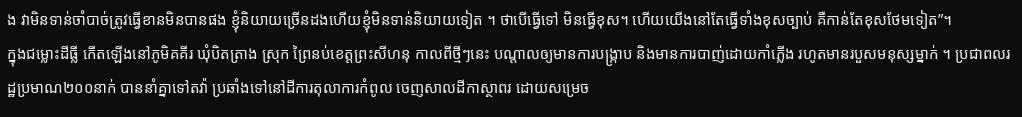ង វាមិនទាន់ចាំបាច់ត្រូវធ្វើខានមិនបានផង ខ្ញុំនិយាយច្រើនដងហើយខ្ញុំមិនទាន់និយាយទៀត ។ ថាបើធ្វើទៅ មិនធ្វើខុស។ ហើយយើងនៅតែធ្វើទាំងខុសច្បាប់ គឺកាន់តែខុសថែមទៀត”។
ក្នុងជម្លោះដីធ្លី កើតឡើងនៅភូមិគគីរ ឃុំបិតត្រាង ស្រុក ព្រៃនប់ខេត្តព្រះសីហនុ កាលពីថ្មីៗនេះ បណ្តាលឲ្យមានការបង្រ្កាប និងមានការបាញ់ដោយកាំភ្លើង រហូតមានរបួសមនុស្សម្នាក់ ។ ប្រជាពលរដ្ឋប្រមាណ២០០នាក់ បាននាំគ្នាទៅតវ៉ា ប្រឆាំងទៅនៅដីការតុលាការកំពូល ចេញសាលដីកាស្ថាពរ ដោយសម្រេច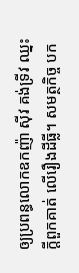ឲ្យប្រពន្ធលោកឧកញ៉ា ស៊ីវ គង់ទ្រីវ ឈ្នះក្តីពួកគាត់ លើរឿងដីធ្លី។ សមត្ថកិច្ច បក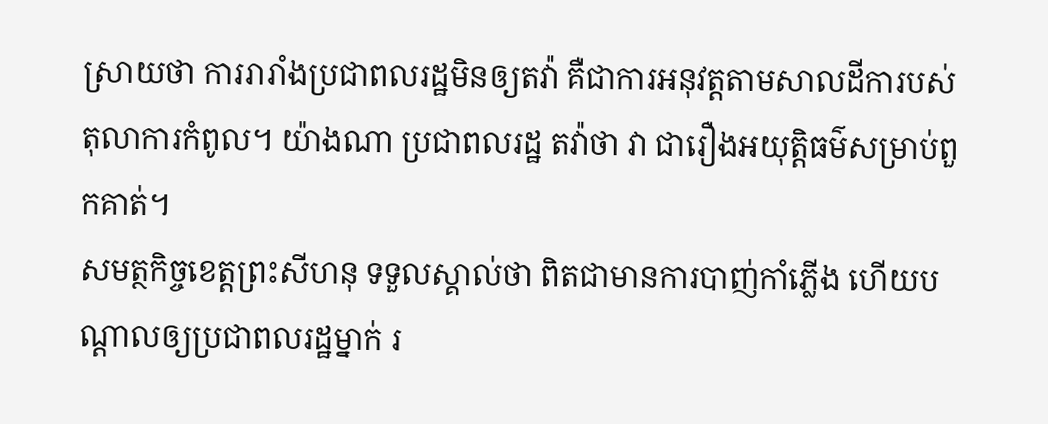ស្រាយថា ការរារាំងប្រជាពលរដ្ឋមិនឲ្យតវ៉ា គឺជាការអនុវត្តតាមសាលដីការបស់តុលាការកំពូល។ យ៉ាងណា ប្រជាពលរដ្ឋ តវ៉ាថា វា ជារឿងអយុត្តិធម៌សម្រាប់ពួកគាត់។
សមត្ថកិច្ចខេត្តព្រះសីហនុ ទទួលស្គាល់ថា ពិតជាមានការបាញ់កាំភ្លើង ហើយបណ្តាលឲ្យប្រជាពលរដ្ឋម្នាក់ រ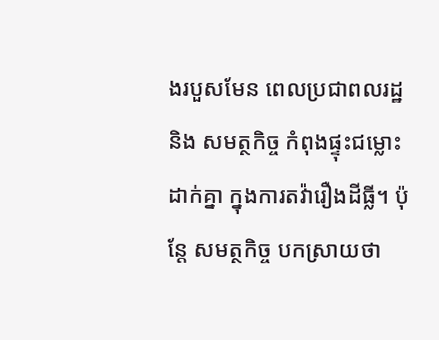ងរបួសមែន ពេលប្រជាពលរដ្ឋ និង សមត្ថកិច្ច កំពុងផ្ទុះជម្លោះដាក់គ្នា ក្នុងការតវ៉ារឿងដីធ្លី។ ប៉ុន្តែ សមត្ថកិច្ច បកស្រាយថា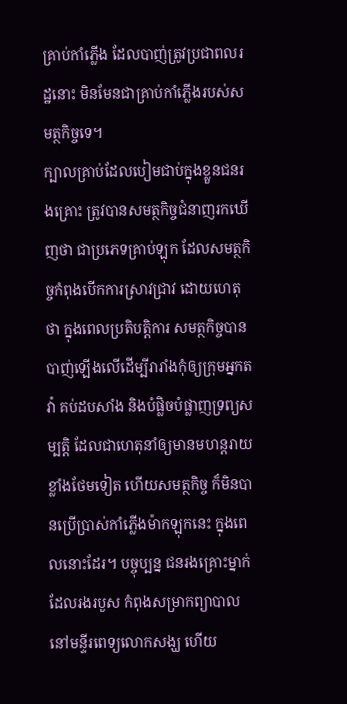គ្រាប់កាំភ្លើង ដែលបាញ់ត្រូវប្រជាពលរដ្ឋនោះ មិនមែនជាគ្រាប់កាំភ្លើងរបស់សមត្ថកិច្ចទេ។
ក្បាលគ្រាប់ដែលបៀមជាប់ក្នុងខ្លួនជនរងគ្រោះ ត្រូវបានសមត្ថកិច្ចជំនាញរកឃើញថា ជាប្រភេទគ្រាប់ឡុក ដែលសមត្ថកិច្ចកំពុងបើកការស្រាវជ្រាវ ដោយហេតុថា ក្នុងពេលប្រតិបត្តិការ សមត្ថកិច្ចបានបាញ់ឡើងលើដើម្បីរារាំងកុំឲ្យក្រុមអ្នកតវ៉ា គប់ដបសាំង និងបំផ្លិចបំផ្លាញទ្រព្យសម្បត្តិ ដែលជាហេតុនាំឲ្យមានមហន្តរាយខ្លាំងថែមទៀត ហើយសមត្ថកិច្ច ក៏មិនបានប្រើប្រាស់កាំភ្លើងម៉ាកឡុកនេះ ក្នុងពេលនោះដែរ។ បច្ចុប្បន្ន ជនរងគ្រោះម្នាក់ ដែលរងរបួស កំពុងសម្រាកព្យាបាលនៅមន្ទីរពេទ្យលោកសង្ឃ ហើយ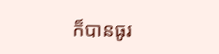ក៏បានធូរ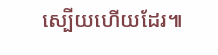ស្បើយហើយដែរ៕